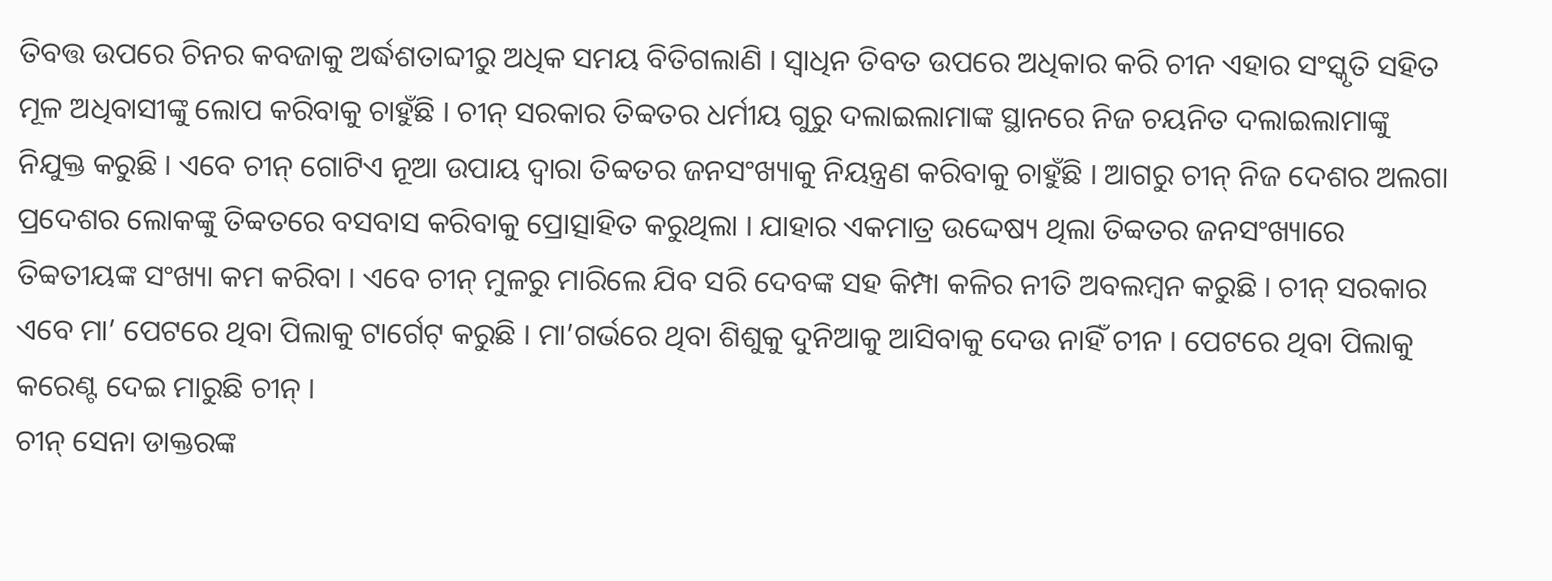ତିବତ୍ତ ଉପରେ ଚିନର କବଜାକୁ ଅର୍ଦ୍ଧଶତାବ୍ଦୀରୁ ଅଧିକ ସମୟ ବିତିଗଲାଣି । ସ୍ୱାଧିନ ତିବତ ଉପରେ ଅଧିକାର କରି ଚୀନ ଏହାର ସଂସ୍କୃତି ସହିତ ମୂଳ ଅଧିବାସୀଙ୍କୁ ଲୋପ କରିବାକୁ ଚାହୁଁଛି । ଚୀନ୍ ସରକାର ତିବ୍ବତର ଧର୍ମୀୟ ଗୁରୁ ଦଲାଇଲାମାଙ୍କ ସ୍ଥାନରେ ନିଜ ଚୟନିତ ଦଲାଇଲାମାଙ୍କୁ ନିଯୁକ୍ତ କରୁଛି । ଏବେ ଚୀନ୍ ଗୋଟିଏ ନୂଆ ଉପାୟ ଦ୍ୱାରା ତିବ୍ବତର ଜନସଂଖ୍ୟାକୁ ନିୟନ୍ତ୍ରଣ କରିବାକୁ ଚାହୁଁଛି । ଆଗରୁ ଚୀନ୍ ନିଜ ଦେଶର ଅଲଗା ପ୍ରଦେଶର ଲୋକଙ୍କୁ ତିବ୍ବତରେ ବସବାସ କରିବାକୁ ପ୍ରୋତ୍ସାହିତ କରୁଥିଲା । ଯାହାର ଏକମାତ୍ର ଉଦ୍ଦେଷ୍ୟ ଥିଲା ତିବ୍ବତର ଜନସଂଖ୍ୟାରେ ତିବ୍ବତୀୟଙ୍କ ସଂଖ୍ୟା କମ କରିବା । ଏବେ ଚୀନ୍ ମୁଳରୁ ମାରିଲେ ଯିବ ସରି ଦେବଙ୍କ ସହ କିମ୍ପା କଳିର ନୀତି ଅବଲମ୍ବନ କରୁଛି । ଚୀନ୍ ସରକାର ଏବେ ମା’ ପେଟରେ ଥିବା ପିଲାକୁ ଟାର୍ଗେଟ୍ କରୁଛି । ମା’ଗର୍ଭରେ ଥିବା ଶିଶୁକୁ ଦୁନିଆକୁ ଆସିବାକୁ ଦେଉ ନାହିଁ ଚୀନ । ପେଟରେ ଥିବା ପିଲାକୁ କରେଣ୍ଟ ଦେଇ ମାରୁଛି ଚୀନ୍ ।
ଚୀନ୍ ସେନା ଡାକ୍ତରଙ୍କ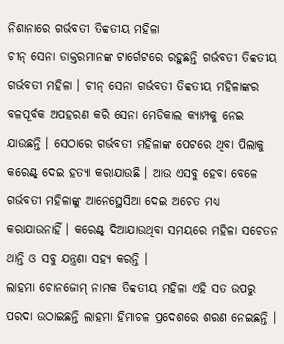ନିଶାନାରେ ଗର୍ଭବତୀ ତିବ୍ବତୀୟ ମହିଳା
ଚୀନ୍ ସେନା ଡାକ୍ତରମାନଙ୍କ ଟାର୍ଗେଟରେ ରହୁଛନ୍ତି ଗର୍ଭବତୀ ତିବ୍ବତୀୟ ଗର୍ଭବତୀ ମହିଳା । ଚୀନ୍ ସେନା ଗର୍ଭବତୀ ତିବ୍ବତୀୟ ମହିଳାଙ୍କର ବଳପୂର୍ବକ ଅପହରଣ କରି ସେନା ମେଡିକାଲ କ୍ୟାମ୍ପକୁ ନେଇ ଯାଉଛନ୍ତି । ସେଠାରେ ଗର୍ଭବତୀ ମହିଳାଙ୍କ ପେଟରେ ଥିବା ପିଲାକୁ କରେଣ୍ଟ୍ ଦେଇ ହତ୍ୟା କରାଯାଉଛି । ଆଉ ଏସବୁ ହେବା ବେଳେ ଗର୍ଭବତୀ ମହିଳାଙ୍କୁ ଆନେସ୍ଥେସିଆ ଦେଇ ଅଚେତ ମଧ୍ୟ କରାଯାଉନାହିଁ । କରେଣ୍ଟ୍ ଦିଆଯାଉଥିବା ସମୟରେ ମହିଳା ସଚେତନ ଥାନ୍ତି ଓ ସବୁ ଯନ୍ତ୍ରଣା ସହ୍ୟ କରନ୍ତି ।
ଲାହମା ଚୋନଜୋମ୍ ନାମକ ତିବ୍ବତୀୟ ମହିଳା ଏହି ସତ ଉପରୁ ପରଦା ଉଠାଇଛନ୍ତି ଲାହମା ହିମାଚଳ ପ୍ରଦେଶରେ ଶରଣ ନେଇଛନ୍ତି ।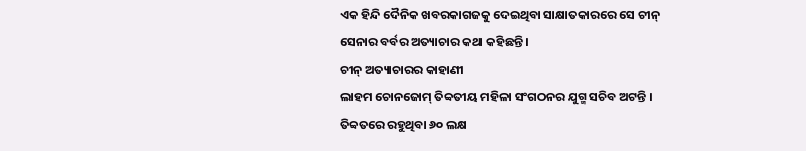ଏକ ହିନ୍ଦି ଦୈନିକ ଖବରକାଗଜକୁ ଦେଇଥିବା ସାକ୍ଷାତକାରରେ ସେ ଚୀନ୍ ସେନାର ବର୍ବର ଅତ୍ୟାଚାର କଥା କହିଛନ୍ତି ।
ଚୀନ୍ ଅତ୍ୟାଚାରର କାହାଣୀ
ଲାହମ ଚୋନଜୋମ୍ ତିବ୍ବତୀୟ ମହିଳା ସଂଗଠନର ଯୁଗ୍ମ ସଚିବ ଅଟନ୍ତି । ତିବ୍ବତରେ ରହୁଥିବା ୬୦ ଲକ୍ଷ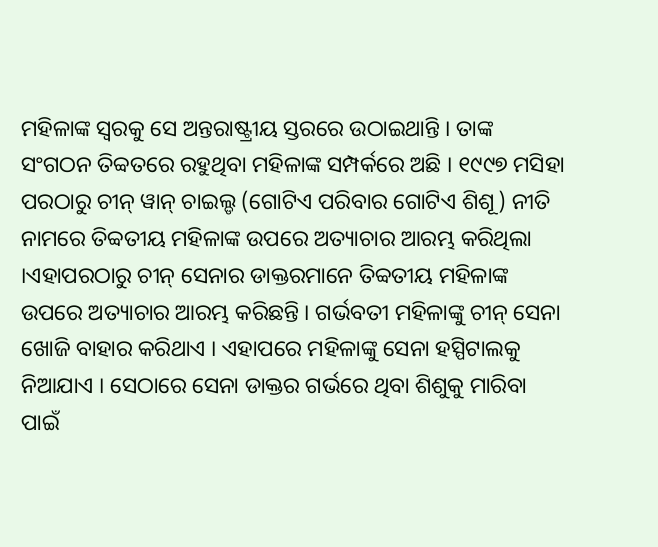ମହିଳାଙ୍କ ସ୍ୱରକୁ ସେ ଅନ୍ତରାଷ୍ଟ୍ରୀୟ ସ୍ତରରେ ଉଠାଇଥାନ୍ତି । ତାଙ୍କ ସଂଗଠନ ତିବ୍ବତରେ ରହୁଥିବା ମହିଳାଙ୍କ ସମ୍ପର୍କରେ ଅଛି । ୧୯୯୭ ମସିହା ପରଠାରୁ ଚୀନ୍ ୱାନ୍ ଚାଇଲ୍ଡ (ଗୋଟିଏ ପରିବାର ଗୋଟିଏ ଶିଶୂ) ନୀତି ନାମରେ ତିବ୍ବତୀୟ ମହିଳାଙ୍କ ଉପରେ ଅତ୍ୟାଚାର ଆରମ୍ଭ କରିଥିଲା ।ଏହାପରଠାରୁ ଚୀନ୍ ସେନାର ଡାକ୍ତରମାନେ ତିବ୍ବତୀୟ ମହିଳାଙ୍କ ଉପରେ ଅତ୍ୟାଚାର ଆରମ୍ଭ କରିଛନ୍ତି । ଗର୍ଭବତୀ ମହିଳାଙ୍କୁ ଚୀନ୍ ସେନା ଖୋଜି ବାହାର କରିଥାଏ । ଏହାପରେ ମହିଳାଙ୍କୁ ସେନା ହସ୍ପିଟାଲକୁ ନିଆଯାଏ । ସେଠାରେ ସେନା ଡାକ୍ତର ଗର୍ଭରେ ଥିବା ଶିଶୁକୁ ମାରିବା ପାଇଁ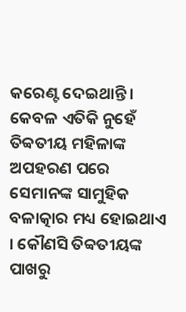କରେଣ୍ଟ ଦେଇଥାନ୍ତି । କେବଳ ଏତିକି ନୁହେଁ ତିବ୍ବତୀୟ ମହିଳାଙ୍କ ଅପହରଣ ପରେ ସେମାନଙ୍କ ସାମୁହିକ ବଳାତ୍କାର ମଧ୍ୟ ହୋଇଥାଏ । କୌଣସି ତିବ୍ବତୀୟଙ୍କ ପାଖରୁ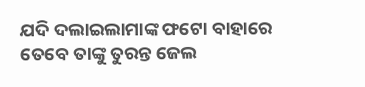ଯଦି ଦଲାଇଲାମାଙ୍କ ଫଟୋ ବାହାରେ ତେବେ ତାଙ୍କୁ ତୁରନ୍ତ ଜେଲ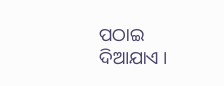ପଠାଇ ଦିଆଯାଏ ।